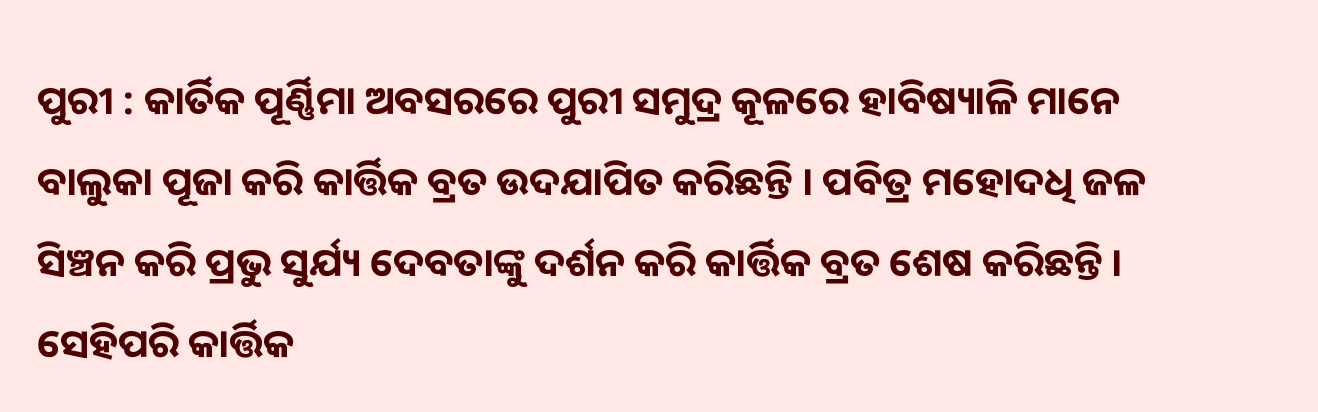ପୁରୀ : କାର୍ତିକ ପୂର୍ଣ୍ଣିମା ଅବସରରେ ପୁରୀ ସମୁଦ୍ର କୂଳରେ ହାବିଷ୍ୟାଳି ମାନେ ବାଲୁକା ପୂଜା କରି କାର୍ତ୍ତିକ ବ୍ରତ ଉଦଯାପିତ କରିଛନ୍ତି । ପବିତ୍ର ମହୋଦଧି ଜଳ ସିଞ୍ଚନ କରି ପ୍ରଭୁ ସୁର୍ଯ୍ୟ ଦେବତାଙ୍କୁ ଦର୍ଶନ କରି କାର୍ତ୍ତିକ ବ୍ରତ ଶେଷ କରିଛନ୍ତି । ସେହିପରି କାର୍ତ୍ତିକ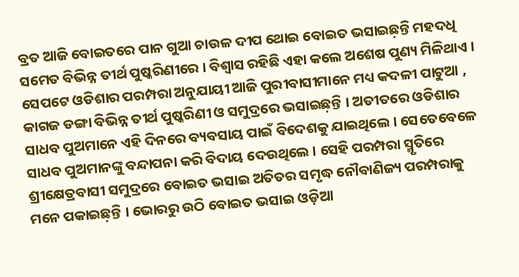ବ୍ରତ ଆଜି ବୋଇତରେ ପାନ ଗୁଆ ଚାଉଳ ଦୀପ ଥୋଇ ବୋଇତ ଭସାଇଛ଼ନ୍ତି ମହଦଧି ସମେତ ବିଭିନ୍ନ ତୀର୍ଥ ପୁଷ୍କରିଣୀରେ । ବିଶ୍ୱାସ ରହିଛି ଏହା କଲେ ଅଶେଷ ପୁଣ୍ୟ ମିଳିଥାଏ । ସେପଟେ ଓଡିଶାର ପରମ୍ପରା ଅନୁଯାୟୀ ଆଜି ପୁରୀବାସୀମାନେ ମଧ୍ୟ କଦଳୀ ପାଟୁଆ , କାଗଜ ଡଙ୍ଗା ବିଭିନ୍ନ ତୀର୍ଥ ପୁଷ୍କରିଣୀ ଓ ସମୁଦ୍ରରେ ଭସାଇଛ଼ନ୍ତି । ଅତୀତରେ ଓଡିଶାର ସାଧବ ପୁଅମାନେ ଏହି ଦିନରେ ବ୍ୟବସାୟ ପାଇଁ ବିଦେଶକୁ ଯାଇଥିଲେ । ସେତେବେଳେ ସାଧବ ପୁଅମାନଙ୍କୁ ବନ୍ଦାପନା କରି ବିଦାୟ ଦେଉଥିଲେ । ସେହି ପରମ୍ପରା ସ୍ମୃତିରେ ଶ୍ରୀକ୍ଷେତ୍ରବାସୀ ସମୁଦ୍ରରେ ବୋଇତ ଭସାଇ ଅତିତର ସମୃଦ୍ଧ ନୌବାଣିଜ୍ୟ ପରମ୍ପରାକୁ ମନେ ପକାଇଛ଼ନ୍ତି । ଭୋରରୁ ଉଠି ବୋଇତ ଭସାଇ ଓଡ଼ିଆ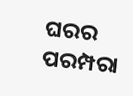ଘରର ପରମ୍ପରା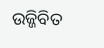ଉଜ୍ଜିବିତ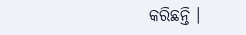କରିଛନ୍ତି ।